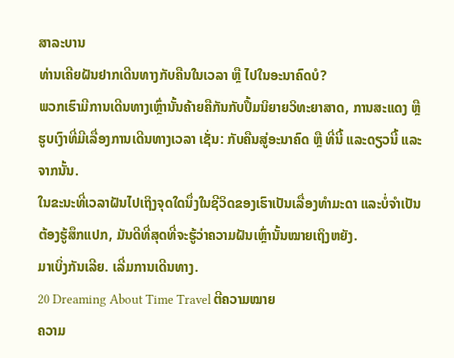ສາລະບານ
ທ່ານເຄີຍຝັນຢາກເດີນທາງກັບຄືນໃນເວລາ ຫຼື ໄປໃນອະນາຄົດບໍ?
ພວກເຮົາມີການເດີນທາງເຫຼົ່ານັ້ນຄ້າຍຄືກັນກັບປຶ້ມນິຍາຍວິທະຍາສາດ, ການສະແດງ ຫຼືຮູບເງົາທີ່ມີເລື່ອງການເດີນທາງເວລາ ເຊັ່ນ: ກັບຄືນສູ່ອະນາຄົດ ຫຼື ທີ່ນີ້ ແລະດຽວນີ້ ແລະຈາກນັ້ນ.
ໃນຂະນະທີ່ເວລາຝັນໄປເຖິງຈຸດໃດນຶ່ງໃນຊີວິດຂອງເຮົາເປັນເລື່ອງທຳມະດາ ແລະບໍ່ຈໍາເປັນຕ້ອງຮູ້ສຶກແປກ, ມັນດີທີ່ສຸດທີ່ຈະຮູ້ວ່າຄວາມຝັນເຫຼົ່ານັ້ນໝາຍເຖິງຫຍັງ.
ມາເບິ່ງກັນເລີຍ. ເລີ່ມການເດີນທາງ.
20 Dreaming About Time Travel ຕີຄວາມໝາຍ
ຄວາມ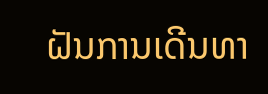ຝັນການເດີນທາ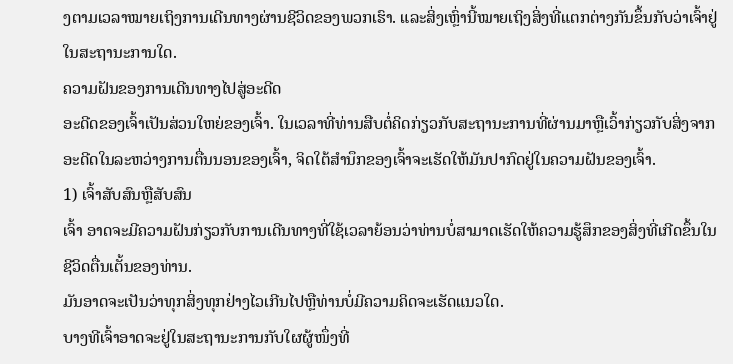ງຕາມເວລາໝາຍເຖິງການເດີນທາງຜ່ານຊີວິດຂອງພວກເຮົາ. ແລະສິ່ງເຫຼົ່ານີ້ໝາຍເຖິງສິ່ງທີ່ແຕກຕ່າງກັນຂຶ້ນກັບວ່າເຈົ້າຢູ່ໃນສະຖານະການໃດ.
ຄວາມຝັນຂອງການເດີນທາງໄປສູ່ອະດີດ
ອະດີດຂອງເຈົ້າເປັນສ່ວນໃຫຍ່ຂອງເຈົ້າ. ໃນເວລາທີ່ທ່ານສືບຕໍ່ຄິດກ່ຽວກັບສະຖານະການທີ່ຜ່ານມາຫຼືເວົ້າກ່ຽວກັບສິ່ງຈາກອະດີດໃນລະຫວ່າງການຕື່ນນອນຂອງເຈົ້າ, ຈິດໃຕ້ສໍານຶກຂອງເຈົ້າຈະເຮັດໃຫ້ມັນປາກົດຢູ່ໃນຄວາມຝັນຂອງເຈົ້າ.
1) ເຈົ້າສັບສົນຫຼືສັບສົນ
ເຈົ້າ ອາດຈະມີຄວາມຝັນກ່ຽວກັບການເດີນທາງທີ່ໃຊ້ເວລາຍ້ອນວ່າທ່ານບໍ່ສາມາດເຮັດໃຫ້ຄວາມຮູ້ສຶກຂອງສິ່ງທີ່ເກີດຂຶ້ນໃນຊີວິດຕື່ນເຕັ້ນຂອງທ່ານ.
ມັນອາດຈະເປັນວ່າທຸກສິ່ງທຸກຢ່າງໄວເກີນໄປຫຼືທ່ານບໍ່ມີຄວາມຄິດຈະເຮັດແນວໃດ.
ບາງທີເຈົ້າອາດຈະຢູ່ໃນສະຖານະການກັບໃຜຜູ້ໜຶ່ງທີ່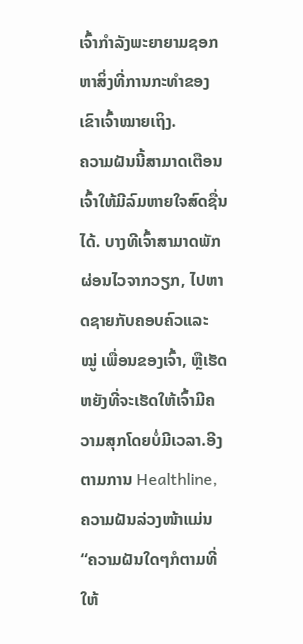ເຈົ້າກຳລັງພະຍາຍາມຊອກຫາສິ່ງທີ່ການກະທຳຂອງເຂົາເຈົ້າໝາຍເຖິງ.
ຄວາມຝັນນີ້ສາມາດເຕືອນເຈົ້າໃຫ້ມີລົມຫາຍໃຈສົດຊື່ນໄດ້. ບາງທີເຈົ້າສາມາດພັກຜ່ອນໄວຈາກວຽກ, ໄປຫາດຊາຍກັບຄອບຄົວແລະ ໝູ່ ເພື່ອນຂອງເຈົ້າ, ຫຼືເຮັດຫຍັງທີ່ຈະເຮັດໃຫ້ເຈົ້າມີຄວາມສຸກໂດຍບໍ່ມີເວລາ.ອີງຕາມການ Healthline, ຄວາມຝັນລ່ວງໜ້າແມ່ນ “ຄວາມຝັນໃດໆກໍຕາມທີ່ໃຫ້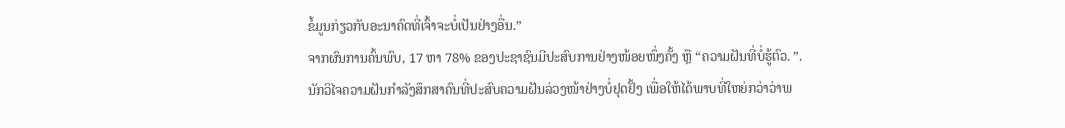ຂໍ້ມູນກ່ຽວກັບອະນາຄົດທີ່ເຈົ້າຈະບໍ່ເປັນຢ່າງອື່ນ.”
ຈາກຜົນການຄົ້ນພົບ, 17 ຫາ 78% ຂອງປະຊາຊົນມີປະສົບການຢ່າງໜ້ອຍໜຶ່ງຄັ້ງ ຫຼື “ຄວາມຝັນທີ່ບໍ່ຮູ້ຕົວ. ”.
ນັກວິໄຈຄວາມຝັນກຳລັງສຶກສາຄົນທີ່ປະສົບຄວາມຝັນລ່ວງໜ້າຢ່າງບໍ່ຢຸດຢັ້ງ ເພື່ອໃຫ້ໄດ້ພາບທີ່ໃຫຍ່ກວ່າວ່າພ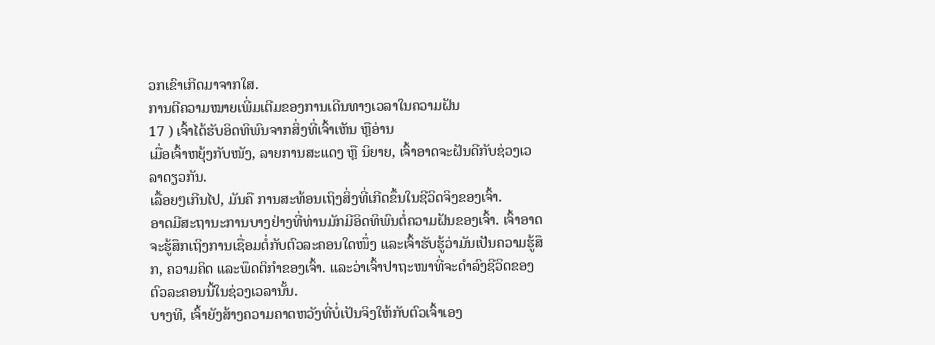ວກເຂົາເກີດມາຈາກໃສ.
ການຕີຄວາມໝາຍເພີ່ມເຕີມຂອງການເດີນທາງເວລາໃນຄວາມຝັນ
17 ) ເຈົ້າໄດ້ຮັບອິດທິພົນຈາກສິ່ງທີ່ເຈົ້າເຫັນ ຫຼືອ່ານ
ເມື່ອເຈົ້າຫຍຸ້ງກັບໜັງ, ລາຍການສະແດງ ຫຼື ນິຍາຍ, ເຈົ້າອາດຈະຝັນດີກັບຊ່ວງເວລາດຽວກັນ.
ເລື້ອຍໆເກີນໄປ, ມັນຄື ການສະທ້ອນເຖິງສິ່ງທີ່ເກີດຂຶ້ນໃນຊີວິດຈິງຂອງເຈົ້າ.
ອາດມີສະຖານະການບາງຢ່າງທີ່ທ່ານມັກມີອິດທິພົນຕໍ່ຄວາມຝັນຂອງເຈົ້າ. ເຈົ້າອາດຈະຮູ້ສຶກເຖິງການເຊື່ອມຕໍ່ກັບຕົວລະຄອນໃດໜຶ່ງ ແລະເຈົ້າຮັບຮູ້ວ່າມັນເປັນຄວາມຮູ້ສຶກ, ຄວາມຄິດ ແລະພຶດຕິກໍາຂອງເຈົ້າ. ແລະວ່າເຈົ້າປາຖະໜາທີ່ຈະດຳລົງຊີວິດຂອງຕົວລະຄອນນີ້ໃນຊ່ວງເວລານັ້ນ.
ບາງທີ, ເຈົ້າຍັງສ້າງຄວາມຄາດຫວັງທີ່ບໍ່ເປັນຈິງໃຫ້ກັບຕົວເຈົ້າເອງ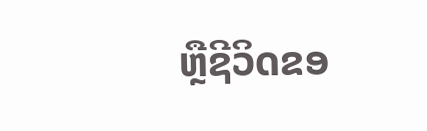ຫຼືຊີວິດຂອ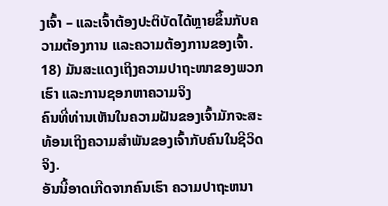ງເຈົ້າ – ແລະເຈົ້າຕ້ອງປະຕິບັດໄດ້ຫຼາຍຂຶ້ນກັບຄວາມຕ້ອງການ ແລະຄວາມຕ້ອງການຂອງເຈົ້າ.
18) ມັນສະແດງເຖິງຄວາມປາຖະໜາຂອງພວກເຮົາ ແລະການຊອກຫາຄວາມຈິງ
ຄົນທີ່ທ່ານເຫັນໃນຄວາມຝັນຂອງເຈົ້າມັກຈະສະທ້ອນເຖິງຄວາມສຳພັນຂອງເຈົ້າກັບຄົນໃນຊີວິດຈິງ.
ອັນນີ້ອາດເກີດຈາກຄົນເຮົາ ຄວາມປາຖະຫນາ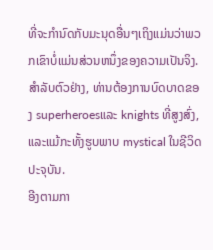ທີ່ຈະກໍານົດກັບມະນຸດອື່ນໆເຖິງແມ່ນວ່າພວກເຂົາບໍ່ແມ່ນສ່ວນຫນຶ່ງຂອງຄວາມເປັນຈິງ. ສໍາລັບຕົວຢ່າງ, ທ່ານຕ້ອງການບົດບາດຂອງ superheroesແລະ knights ທີ່ສູງສົ່ງ, ແລະແມ້ກະທັ້ງຮູບພາບ mystical ໃນຊີວິດປະຈຸບັນ.
ອີງຕາມກາ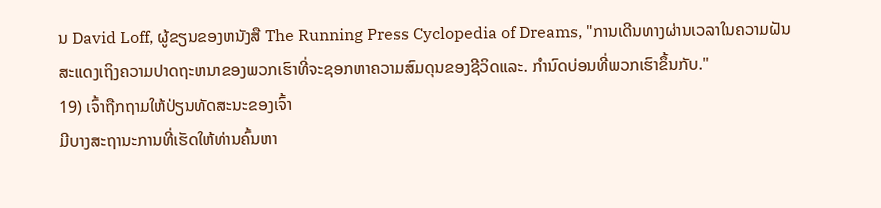ນ David Loff, ຜູ້ຂຽນຂອງຫນັງສື The Running Press Cyclopedia of Dreams, "ການເດີນທາງຜ່ານເວລາໃນຄວາມຝັນສະແດງເຖິງຄວາມປາດຖະຫນາຂອງພວກເຮົາທີ່ຈະຊອກຫາຄວາມສົມດຸນຂອງຊີວິດແລະ. ກໍານົດບ່ອນທີ່ພວກເຮົາຂຶ້ນກັບ."
19) ເຈົ້າຖືກຖາມໃຫ້ປ່ຽນທັດສະນະຂອງເຈົ້າ
ມີບາງສະຖານະການທີ່ເຮັດໃຫ້ທ່ານຄົ້ນຫາ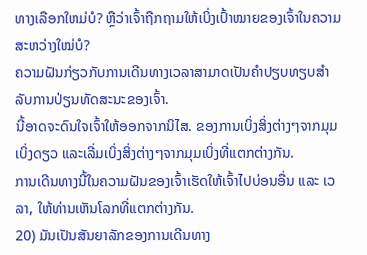ທາງເລືອກໃຫມ່ບໍ? ຫຼືວ່າເຈົ້າຖືກຖາມໃຫ້ເບິ່ງເປົ້າໝາຍຂອງເຈົ້າໃນຄວາມສະຫວ່າງໃໝ່ບໍ?
ຄວາມຝັນກ່ຽວກັບການເດີນທາງເວລາສາມາດເປັນຄຳປຽບທຽບສຳລັບການປ່ຽນທັດສະນະຂອງເຈົ້າ.
ນີ້ອາດຈະດົນໃຈເຈົ້າໃຫ້ອອກຈາກນິໄສ. ຂອງການເບິ່ງສິ່ງຕ່າງໆຈາກມຸມເບິ່ງດຽວ ແລະເລີ່ມເບິ່ງສິ່ງຕ່າງໆຈາກມຸມເບິ່ງທີ່ແຕກຕ່າງກັນ.
ການເດີນທາງນີ້ໃນຄວາມຝັນຂອງເຈົ້າເຮັດໃຫ້ເຈົ້າໄປບ່ອນອື່ນ ແລະ ເວລາ, ໃຫ້ທ່ານເຫັນໂລກທີ່ແຕກຕ່າງກັນ.
20) ມັນເປັນສັນຍາລັກຂອງການເດີນທາງ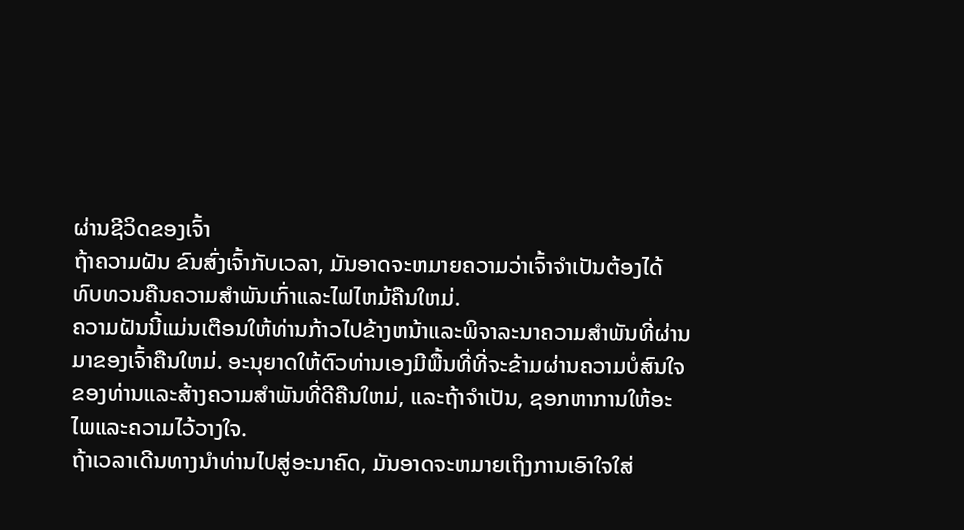ຜ່ານຊີວິດຂອງເຈົ້າ
ຖ້າຄວາມຝັນ ຂົນສົ່ງເຈົ້າກັບເວລາ, ມັນອາດຈະຫມາຍຄວາມວ່າເຈົ້າຈໍາເປັນຕ້ອງໄດ້ທົບທວນຄືນຄວາມສໍາພັນເກົ່າແລະໄຟໄຫມ້ຄືນໃຫມ່.
ຄວາມຝັນນີ້ແມ່ນເຕືອນໃຫ້ທ່ານກ້າວໄປຂ້າງຫນ້າແລະພິຈາລະນາຄວາມສໍາພັນທີ່ຜ່ານມາຂອງເຈົ້າຄືນໃຫມ່. ອະນຸຍາດໃຫ້ຕົວທ່ານເອງມີພື້ນທີ່ທີ່ຈະຂ້າມຜ່ານຄວາມບໍ່ສົນໃຈຂອງທ່ານແລະສ້າງຄວາມສໍາພັນທີ່ດີຄືນໃຫມ່, ແລະຖ້າຈໍາເປັນ, ຊອກຫາການໃຫ້ອະໄພແລະຄວາມໄວ້ວາງໃຈ.
ຖ້າເວລາເດີນທາງນໍາທ່ານໄປສູ່ອະນາຄົດ, ມັນອາດຈະຫມາຍເຖິງການເອົາໃຈໃສ່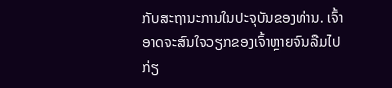ກັບສະຖານະການໃນປະຈຸບັນຂອງທ່ານ. ເຈົ້າອາດຈະສົນໃຈວຽກຂອງເຈົ້າຫຼາຍຈົນລືມໄປກ່ຽ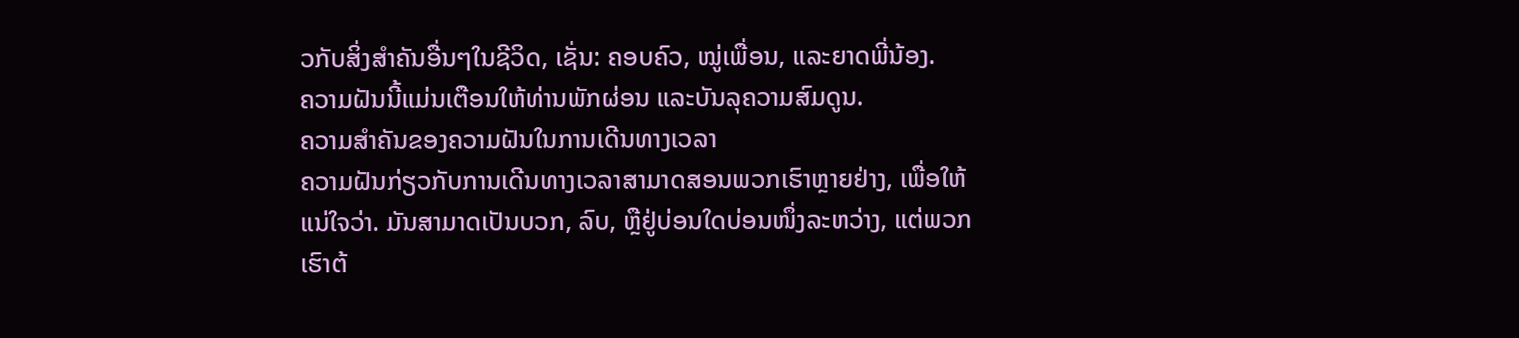ວກັບສິ່ງສຳຄັນອື່ນໆໃນຊີວິດ, ເຊັ່ນ: ຄອບຄົວ, ໝູ່ເພື່ອນ, ແລະຍາດພີ່ນ້ອງ.
ຄວາມຝັນນີ້ແມ່ນເຕືອນໃຫ້ທ່ານພັກຜ່ອນ ແລະບັນລຸຄວາມສົມດູນ.
ຄວາມສຳຄັນຂອງຄວາມຝັນໃນການເດີນທາງເວລາ
ຄວາມຝັນກ່ຽວກັບການເດີນທາງເວລາສາມາດສອນພວກເຮົາຫຼາຍຢ່າງ, ເພື່ອໃຫ້ແນ່ໃຈວ່າ. ມັນສາມາດເປັນບວກ, ລົບ, ຫຼືຢູ່ບ່ອນໃດບ່ອນໜຶ່ງລະຫວ່າງ, ແຕ່ພວກເຮົາຕ້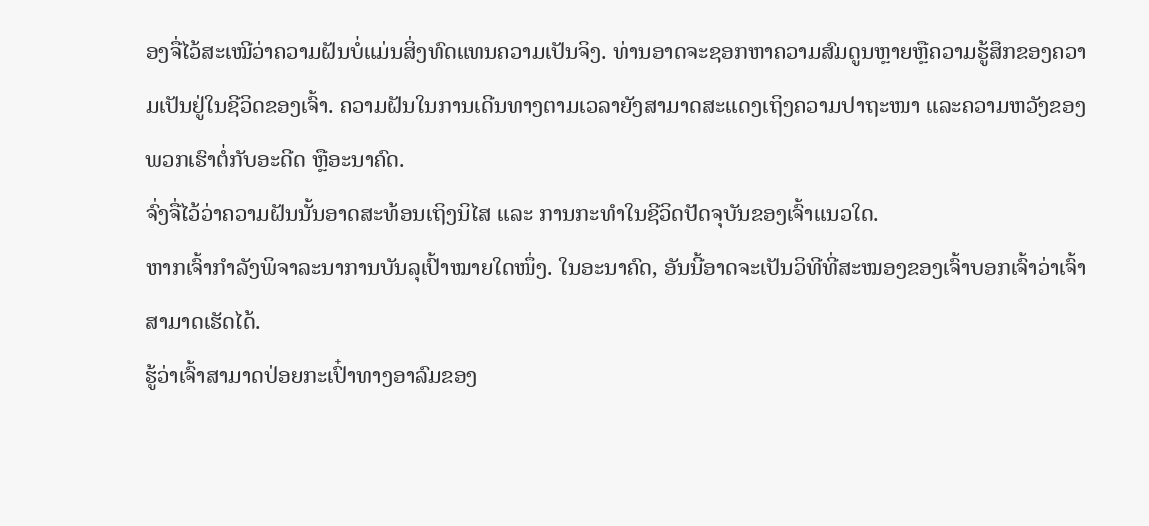ອງຈື່ໄວ້ສະເໝີວ່າຄວາມຝັນບໍ່ແມ່ນສິ່ງທົດແທນຄວາມເປັນຈິງ. ທ່ານອາດຈະຊອກຫາຄວາມສົມດູນຫຼາຍຫຼືຄວາມຮູ້ສຶກຂອງຄວາມເປັນຢູ່ໃນຊີວິດຂອງເຈົ້າ. ຄວາມຝັນໃນການເດີນທາງຕາມເວລາຍັງສາມາດສະແດງເຖິງຄວາມປາຖະໜາ ແລະຄວາມຫວັງຂອງພວກເຮົາຕໍ່ກັບອະດີດ ຫຼືອະນາຄົດ.
ຈົ່ງຈື່ໄວ້ວ່າຄວາມຝັນນັ້ນອາດສະທ້ອນເຖິງນິໄສ ແລະ ການກະທຳໃນຊີວິດປັດຈຸບັນຂອງເຈົ້າແນວໃດ.
ຫາກເຈົ້າກຳລັງພິຈາລະນາການບັນລຸເປົ້າໝາຍໃດໜຶ່ງ. ໃນອະນາຄົດ, ອັນນີ້ອາດຈະເປັນວິທີທີ່ສະໝອງຂອງເຈົ້າບອກເຈົ້າວ່າເຈົ້າສາມາດເຮັດໄດ້.
ຮູ້ວ່າເຈົ້າສາມາດປ່ອຍກະເປົ໋າທາງອາລົມຂອງ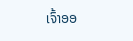ເຈົ້າອອ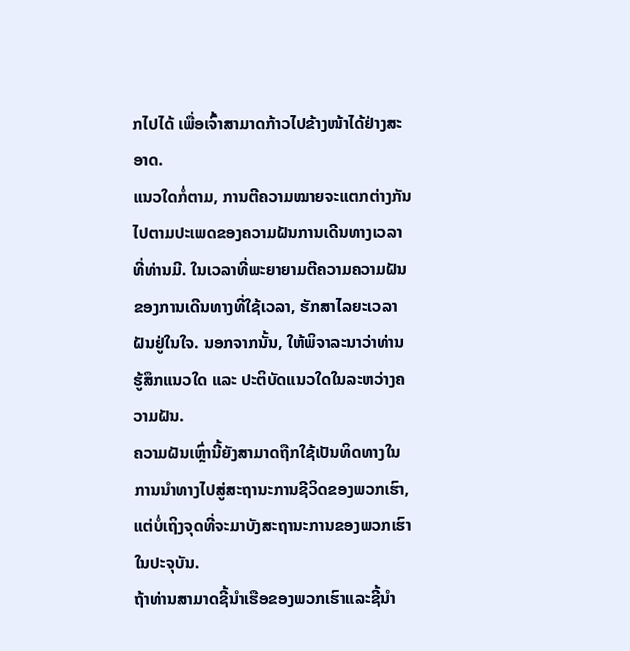ກໄປໄດ້ ເພື່ອເຈົ້າສາມາດກ້າວໄປຂ້າງໜ້າໄດ້ຢ່າງສະອາດ.
ແນວໃດກໍ່ຕາມ, ການຕີຄວາມໝາຍຈະແຕກຕ່າງກັນໄປຕາມປະເພດຂອງຄວາມຝັນການເດີນທາງເວລາທີ່ທ່ານມີ. ໃນເວລາທີ່ພະຍາຍາມຕີຄວາມຄວາມຝັນຂອງການເດີນທາງທີ່ໃຊ້ເວລາ, ຮັກສາໄລຍະເວລາຝັນຢູ່ໃນໃຈ. ນອກຈາກນັ້ນ, ໃຫ້ພິຈາລະນາວ່າທ່ານຮູ້ສຶກແນວໃດ ແລະ ປະຕິບັດແນວໃດໃນລະຫວ່າງຄວາມຝັນ.
ຄວາມຝັນເຫຼົ່ານີ້ຍັງສາມາດຖືກໃຊ້ເປັນທິດທາງໃນການນໍາທາງໄປສູ່ສະຖານະການຊີວິດຂອງພວກເຮົາ, ແຕ່ບໍ່ເຖິງຈຸດທີ່ຈະມາບັງສະຖານະການຂອງພວກເຮົາໃນປະຈຸບັນ.
ຖ້າທ່ານສາມາດຊີ້ນໍາເຮືອຂອງພວກເຮົາແລະຊີ້ນໍາ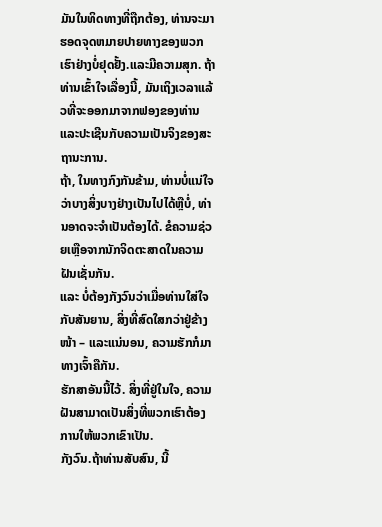ມັນໃນທິດທາງທີ່ຖືກຕ້ອງ, ທ່ານຈະມາຮອດຈຸດຫມາຍປາຍທາງຂອງພວກເຮົາຢ່າງບໍ່ຢຸດຢັ້ງ.ແລະມີຄວາມສຸກ. ຖ້າທ່ານເຂົ້າໃຈເລື່ອງນີ້, ມັນເຖິງເວລາແລ້ວທີ່ຈະອອກມາຈາກຟອງຂອງທ່ານແລະປະເຊີນກັບຄວາມເປັນຈິງຂອງສະຖານະການ.
ຖ້າ, ໃນທາງກົງກັນຂ້າມ, ທ່ານບໍ່ແນ່ໃຈວ່າບາງສິ່ງບາງຢ່າງເປັນໄປໄດ້ຫຼືບໍ່, ທ່ານອາດຈະຈໍາເປັນຕ້ອງໄດ້. ຂໍຄວາມຊ່ວຍເຫຼືອຈາກນັກຈິດຕະສາດໃນຄວາມຝັນເຊັ່ນກັນ.
ແລະ ບໍ່ຕ້ອງກັງວົນວ່າເມື່ອທ່ານໃສ່ໃຈກັບສັນຍານ, ສິ່ງທີ່ສົດໃສກວ່າຢູ່ຂ້າງໜ້າ – ແລະແນ່ນອນ, ຄວາມຮັກກໍມາທາງເຈົ້າຄືກັນ.
ຮັກສາອັນນີ້ໄວ້. ສິ່ງທີ່ຢູ່ໃນໃຈ, ຄວາມຝັນສາມາດເປັນສິ່ງທີ່ພວກເຮົາຕ້ອງການໃຫ້ພວກເຂົາເປັນ.
ກັງວົນ.ຖ້າທ່ານສັບສົນ, ນີ້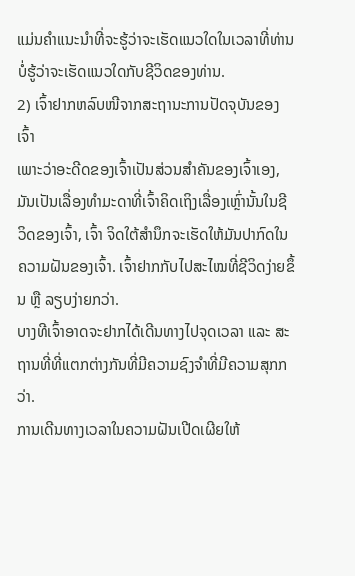ແມ່ນຄໍາແນະນໍາທີ່ຈະຮູ້ວ່າຈະເຮັດແນວໃດໃນເວລາທີ່ທ່ານບໍ່ຮູ້ວ່າຈະເຮັດແນວໃດກັບຊີວິດຂອງທ່ານ.
2) ເຈົ້າຢາກຫລົບໜີຈາກສະຖານະການປັດຈຸບັນຂອງເຈົ້າ
ເພາະວ່າອະດີດຂອງເຈົ້າເປັນສ່ວນສຳຄັນຂອງເຈົ້າເອງ, ມັນເປັນເລື່ອງທຳມະດາທີ່ເຈົ້າຄິດເຖິງເລື່ອງເຫຼົ່ານັ້ນໃນຊີວິດຂອງເຈົ້າ, ເຈົ້າ ຈິດໃຕ້ສຳນຶກຈະເຮັດໃຫ້ມັນປາກົດໃນຄວາມຝັນຂອງເຈົ້າ. ເຈົ້າຢາກກັບໄປສະໄໝທີ່ຊີວິດງ່າຍຂຶ້ນ ຫຼື ລຽບງ່າຍກວ່າ.
ບາງທີເຈົ້າອາດຈະຢາກໄດ້ເດີນທາງໄປຈຸດເວລາ ແລະ ສະຖານທີ່ທີ່ແຕກຕ່າງກັນທີ່ມີຄວາມຊົງຈຳທີ່ມີຄວາມສຸກກວ່າ.
ການເດີນທາງເວລາໃນຄວາມຝັນເປີດເຜີຍໃຫ້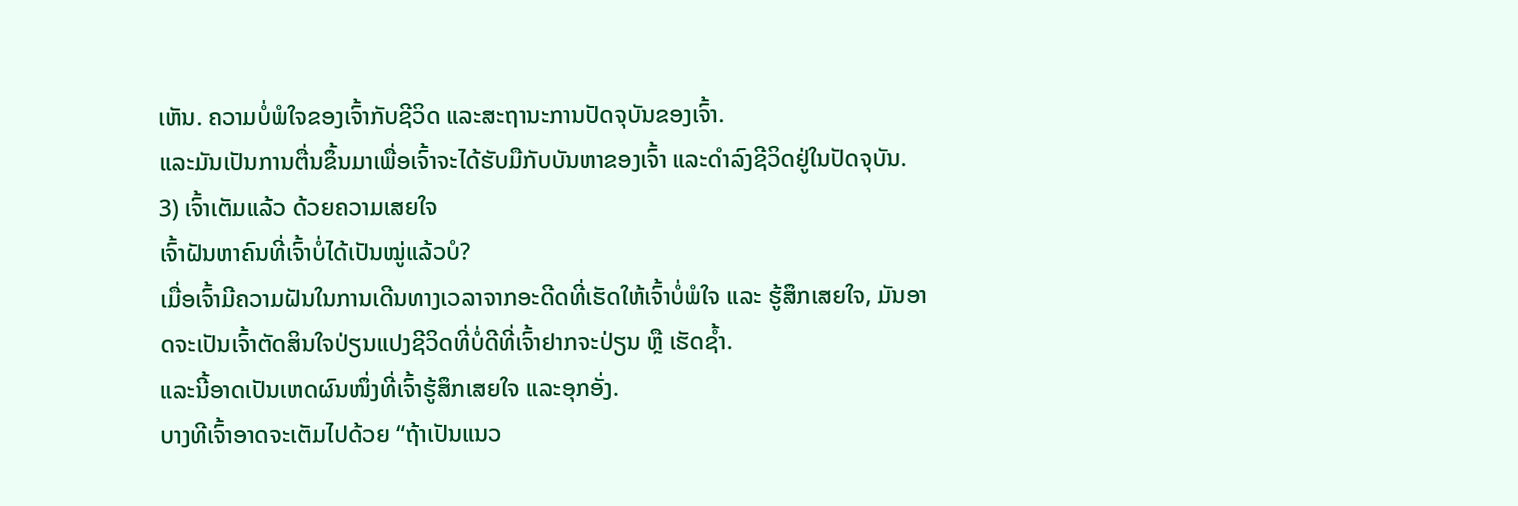ເຫັນ. ຄວາມບໍ່ພໍໃຈຂອງເຈົ້າກັບຊີວິດ ແລະສະຖານະການປັດຈຸບັນຂອງເຈົ້າ.
ແລະມັນເປັນການຕື່ນຂຶ້ນມາເພື່ອເຈົ້າຈະໄດ້ຮັບມືກັບບັນຫາຂອງເຈົ້າ ແລະດໍາລົງຊີວິດຢູ່ໃນປັດຈຸບັນ.
3) ເຈົ້າເຕັມແລ້ວ ດ້ວຍຄວາມເສຍໃຈ
ເຈົ້າຝັນຫາຄົນທີ່ເຈົ້າບໍ່ໄດ້ເປັນໝູ່ແລ້ວບໍ?
ເມື່ອເຈົ້າມີຄວາມຝັນໃນການເດີນທາງເວລາຈາກອະດີດທີ່ເຮັດໃຫ້ເຈົ້າບໍ່ພໍໃຈ ແລະ ຮູ້ສຶກເສຍໃຈ, ມັນອາດຈະເປັນເຈົ້າຕັດສິນໃຈປ່ຽນແປງຊີວິດທີ່ບໍ່ດີທີ່ເຈົ້າຢາກຈະປ່ຽນ ຫຼື ເຮັດຊ້ຳ.
ແລະນີ້ອາດເປັນເຫດຜົນໜຶ່ງທີ່ເຈົ້າຮູ້ສຶກເສຍໃຈ ແລະອຸກອັ່ງ.
ບາງທີເຈົ້າອາດຈະເຕັມໄປດ້ວຍ “ຖ້າເປັນແນວ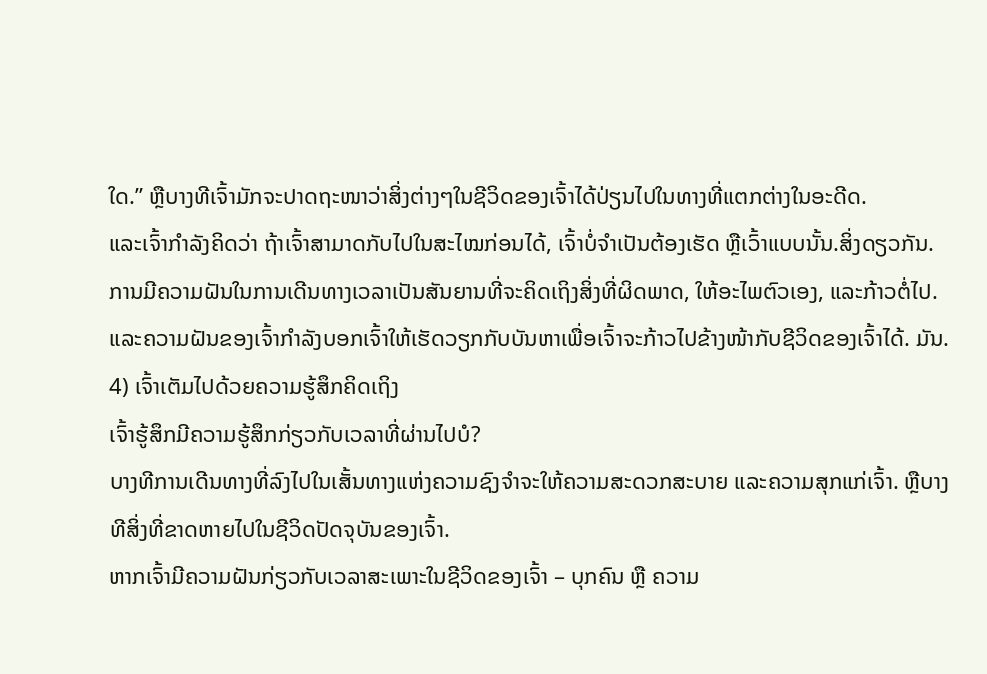ໃດ.” ຫຼືບາງທີເຈົ້າມັກຈະປາດຖະໜາວ່າສິ່ງຕ່າງໆໃນຊີວິດຂອງເຈົ້າໄດ້ປ່ຽນໄປໃນທາງທີ່ແຕກຕ່າງໃນອະດີດ.
ແລະເຈົ້າກຳລັງຄິດວ່າ ຖ້າເຈົ້າສາມາດກັບໄປໃນສະໄໝກ່ອນໄດ້, ເຈົ້າບໍ່ຈຳເປັນຕ້ອງເຮັດ ຫຼືເວົ້າແບບນັ້ນ.ສິ່ງດຽວກັນ.
ການມີຄວາມຝັນໃນການເດີນທາງເວລາເປັນສັນຍານທີ່ຈະຄິດເຖິງສິ່ງທີ່ຜິດພາດ, ໃຫ້ອະໄພຕົວເອງ, ແລະກ້າວຕໍ່ໄປ. ແລະຄວາມຝັນຂອງເຈົ້າກຳລັງບອກເຈົ້າໃຫ້ເຮັດວຽກກັບບັນຫາເພື່ອເຈົ້າຈະກ້າວໄປຂ້າງໜ້າກັບຊີວິດຂອງເຈົ້າໄດ້. ມັນ.
4) ເຈົ້າເຕັມໄປດ້ວຍຄວາມຮູ້ສຶກຄິດເຖິງ
ເຈົ້າຮູ້ສຶກມີຄວາມຮູ້ສຶກກ່ຽວກັບເວລາທີ່ຜ່ານໄປບໍ?
ບາງທີການເດີນທາງທີ່ລົງໄປໃນເສັ້ນທາງແຫ່ງຄວາມຊົງຈຳຈະໃຫ້ຄວາມສະດວກສະບາຍ ແລະຄວາມສຸກແກ່ເຈົ້າ. ຫຼືບາງທີສິ່ງທີ່ຂາດຫາຍໄປໃນຊີວິດປັດຈຸບັນຂອງເຈົ້າ.
ຫາກເຈົ້າມີຄວາມຝັນກ່ຽວກັບເວລາສະເພາະໃນຊີວິດຂອງເຈົ້າ – ບຸກຄົນ ຫຼື ຄວາມ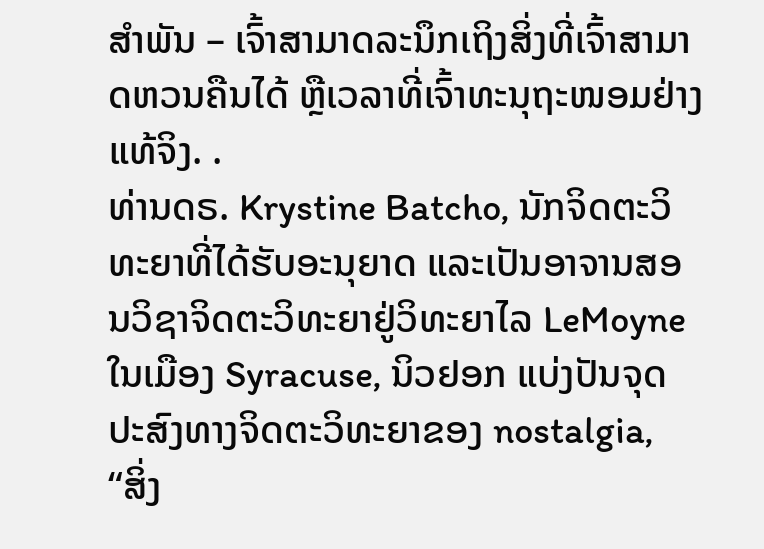ສຳພັນ – ເຈົ້າສາມາດລະນຶກເຖິງສິ່ງທີ່ເຈົ້າສາມາດຫວນຄືນໄດ້ ຫຼືເວລາທີ່ເຈົ້າທະນຸຖະໜອມຢ່າງແທ້ຈິງ. .
ທ່ານດຣ. Krystine Batcho, ນັກຈິດຕະວິທະຍາທີ່ໄດ້ຮັບອະນຸຍາດ ແລະເປັນອາຈານສອນວິຊາຈິດຕະວິທະຍາຢູ່ວິທະຍາໄລ LeMoyne ໃນເມືອງ Syracuse, ນິວຢອກ ແບ່ງປັນຈຸດປະສົງທາງຈິດຕະວິທະຍາຂອງ nostalgia,
“ສິ່ງ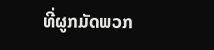ທີ່ຜູກມັດພວກ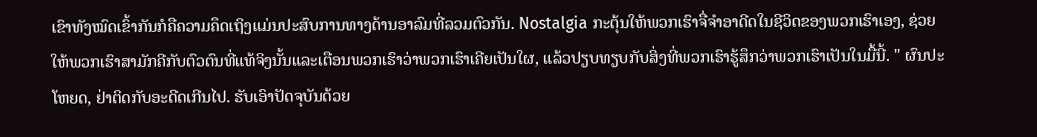ເຂົາທັງໝົດເຂົ້າກັນກໍຄືຄວາມຄຶດເຖິງແມ່ນປະສົບການທາງດ້ານອາລົມທີ່ລວມຕົວກັນ. Nostalgia ກະຕຸ້ນໃຫ້ພວກເຮົາຈື່ຈໍາອາດີດໃນຊີວິດຂອງພວກເຮົາເອງ, ຊ່ວຍໃຫ້ພວກເຮົາສາມັກຄີກັບຕົວຕົນທີ່ແທ້ຈິງນັ້ນແລະເຕືອນພວກເຮົາວ່າພວກເຮົາເຄີຍເປັນໃຜ, ແລ້ວປຽບທຽບກັບສິ່ງທີ່ພວກເຮົາຮູ້ສຶກວ່າພວກເຮົາເປັນໃນມື້ນີ້. " ຜົນປະໂຫຍດ, ຢ່າຕິດກັບອະດີດເກີນໄປ. ຮັບເອົາປັດຈຸບັນດ້ວຍ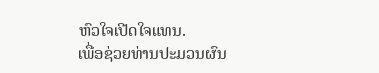ຫົວໃຈເປີດໃຈແທນ.
ເພື່ອຊ່ວຍທ່ານປະມວນຜົນ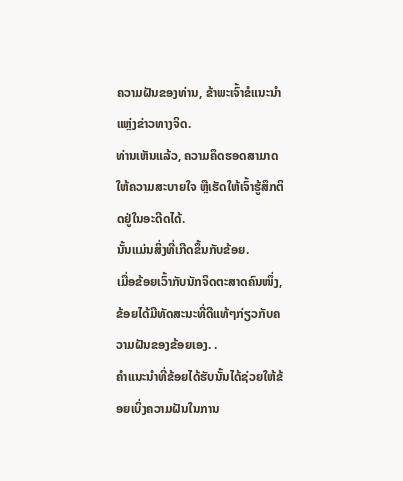ຄວາມຝັນຂອງທ່ານ, ຂ້າພະເຈົ້າຂໍແນະນຳແຫຼ່ງຂ່າວທາງຈິດ.
ທ່ານເຫັນແລ້ວ, ຄວາມຄຶດຮອດສາມາດໃຫ້ຄວາມສະບາຍໃຈ ຫຼືເຮັດໃຫ້ເຈົ້າຮູ້ສຶກຕິດຢູ່ໃນອະດີດໄດ້.
ນັ້ນແມ່ນສິ່ງທີ່ເກີດຂຶ້ນກັບຂ້ອຍ.
ເມື່ອຂ້ອຍເວົ້າກັບນັກຈິດຕະສາດຄົນໜຶ່ງ, ຂ້ອຍໄດ້ມີທັດສະນະທີ່ດີແທ້ໆກ່ຽວກັບຄວາມຝັນຂອງຂ້ອຍເອງ. .
ຄຳແນະນຳທີ່ຂ້ອຍໄດ້ຮັບນັ້ນໄດ້ຊ່ວຍໃຫ້ຂ້ອຍເບິ່ງຄວາມຝັນໃນການ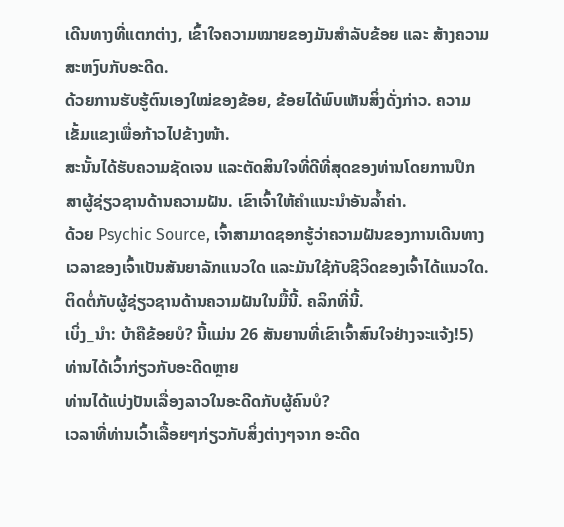ເດີນທາງທີ່ແຕກຕ່າງ, ເຂົ້າໃຈຄວາມໝາຍຂອງມັນສຳລັບຂ້ອຍ ແລະ ສ້າງຄວາມສະຫງົບກັບອະດີດ.
ດ້ວຍການຮັບຮູ້ຕົນເອງໃໝ່ຂອງຂ້ອຍ, ຂ້ອຍໄດ້ພົບເຫັນສິ່ງດັ່ງກ່າວ. ຄວາມເຂັ້ມແຂງເພື່ອກ້າວໄປຂ້າງໜ້າ.
ສະນັ້ນໄດ້ຮັບຄວາມຊັດເຈນ ແລະຕັດສິນໃຈທີ່ດີທີ່ສຸດຂອງທ່ານໂດຍການປຶກສາຜູ້ຊ່ຽວຊານດ້ານຄວາມຝັນ. ເຂົາເຈົ້າໃຫ້ຄຳແນະນຳອັນລ້ຳຄ່າ.
ດ້ວຍ Psychic Source, ເຈົ້າສາມາດຊອກຮູ້ວ່າຄວາມຝັນຂອງການເດີນທາງເວລາຂອງເຈົ້າເປັນສັນຍາລັກແນວໃດ ແລະມັນໃຊ້ກັບຊີວິດຂອງເຈົ້າໄດ້ແນວໃດ.
ຕິດຕໍ່ກັບຜູ້ຊ່ຽວຊານດ້ານຄວາມຝັນໃນມື້ນີ້. ຄລິກທີ່ນີ້.
ເບິ່ງ_ນຳ: ບ້າຄືຂ້ອຍບໍ? ນີ້ແມ່ນ 26 ສັນຍານທີ່ເຂົາເຈົ້າສົນໃຈຢ່າງຈະແຈ້ງ!5) ທ່ານໄດ້ເວົ້າກ່ຽວກັບອະດີດຫຼາຍ
ທ່ານໄດ້ແບ່ງປັນເລື່ອງລາວໃນອະດີດກັບຜູ້ຄົນບໍ?
ເວລາທີ່ທ່ານເວົ້າເລື້ອຍໆກ່ຽວກັບສິ່ງຕ່າງໆຈາກ ອະດີດ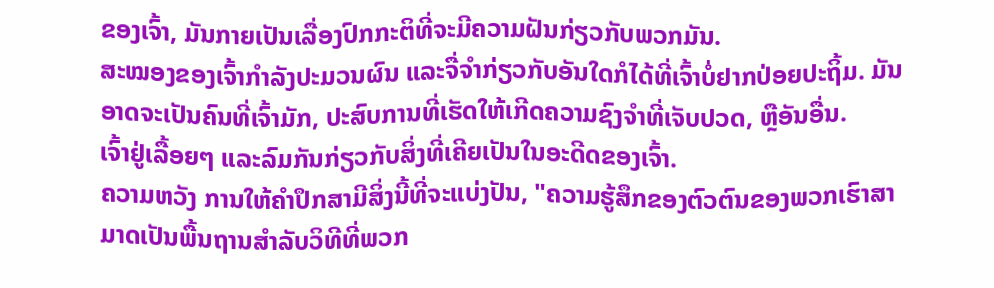ຂອງເຈົ້າ, ມັນກາຍເປັນເລື່ອງປົກກະຕິທີ່ຈະມີຄວາມຝັນກ່ຽວກັບພວກມັນ.
ສະໝອງຂອງເຈົ້າກຳລັງປະມວນຜົນ ແລະຈື່ຈຳກ່ຽວກັບອັນໃດກໍໄດ້ທີ່ເຈົ້າບໍ່ຢາກປ່ອຍປະຖິ້ມ. ມັນອາດຈະເປັນຄົນທີ່ເຈົ້າມັກ, ປະສົບການທີ່ເຮັດໃຫ້ເກີດຄວາມຊົງຈໍາທີ່ເຈັບປວດ, ຫຼືອັນອື່ນ.
ເຈົ້າຢູ່ເລື້ອຍໆ ແລະລົມກັນກ່ຽວກັບສິ່ງທີ່ເຄີຍເປັນໃນອະດີດຂອງເຈົ້າ.
ຄວາມຫວັງ ການໃຫ້ຄໍາປຶກສາມີສິ່ງນີ້ທີ່ຈະແບ່ງປັນ, "ຄວາມຮູ້ສຶກຂອງຕົວຕົນຂອງພວກເຮົາສາມາດເປັນພື້ນຖານສໍາລັບວິທີທີ່ພວກ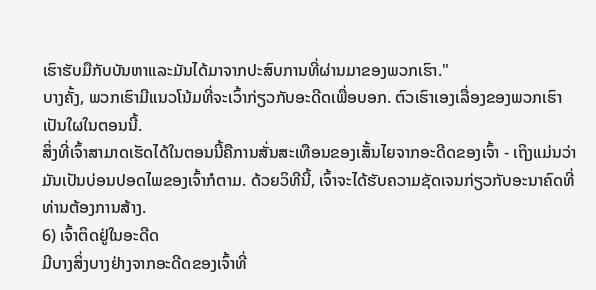ເຮົາຮັບມືກັບບັນຫາແລະມັນໄດ້ມາຈາກປະສົບການທີ່ຜ່ານມາຂອງພວກເຮົາ."
ບາງຄັ້ງ, ພວກເຮົາມີແນວໂນ້ມທີ່ຈະເວົ້າກ່ຽວກັບອະດີດເພື່ອບອກ. ຕົວເຮົາເອງເລື່ອງຂອງພວກເຮົາເປັນໃຜໃນຕອນນີ້.
ສິ່ງທີ່ເຈົ້າສາມາດເຮັດໄດ້ໃນຕອນນີ້ຄືການສັ່ນສະເທືອນຂອງເສັ້ນໄຍຈາກອະດີດຂອງເຈົ້າ - ເຖິງແມ່ນວ່າມັນເປັນບ່ອນປອດໄພຂອງເຈົ້າກໍຕາມ. ດ້ວຍວິທີນີ້, ເຈົ້າຈະໄດ້ຮັບຄວາມຊັດເຈນກ່ຽວກັບອະນາຄົດທີ່ທ່ານຕ້ອງການສ້າງ.
6) ເຈົ້າຕິດຢູ່ໃນອະດີດ
ມີບາງສິ່ງບາງຢ່າງຈາກອະດີດຂອງເຈົ້າທີ່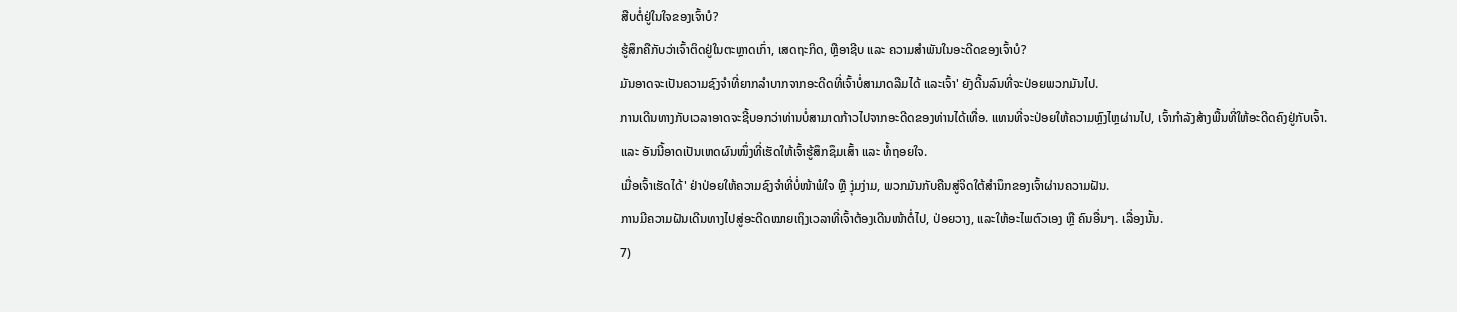ສືບຕໍ່ຢູ່ໃນໃຈຂອງເຈົ້າບໍ?
ຮູ້ສຶກຄືກັບວ່າເຈົ້າຕິດຢູ່ໃນຕະຫຼາດເກົ່າ, ເສດຖະກິດ, ຫຼືອາຊີບ ແລະ ຄວາມສຳພັນໃນອະດີດຂອງເຈົ້າບໍ?
ມັນອາດຈະເປັນຄວາມຊົງຈຳທີ່ຍາກລຳບາກຈາກອະດີດທີ່ເຈົ້າບໍ່ສາມາດລືມໄດ້ ແລະເຈົ້າ' ຍັງດີ້ນລົນທີ່ຈະປ່ອຍພວກມັນໄປ.
ການເດີນທາງກັບເວລາອາດຈະຊີ້ບອກວ່າທ່ານບໍ່ສາມາດກ້າວໄປຈາກອະດີດຂອງທ່ານໄດ້ເທື່ອ. ແທນທີ່ຈະປ່ອຍໃຫ້ຄວາມຫຼົງໄຫຼຜ່ານໄປ, ເຈົ້າກຳລັງສ້າງພື້ນທີ່ໃຫ້ອະດີດຄົງຢູ່ກັບເຈົ້າ.
ແລະ ອັນນີ້ອາດເປັນເຫດຜົນໜຶ່ງທີ່ເຮັດໃຫ້ເຈົ້າຮູ້ສຶກຊຶມເສົ້າ ແລະ ທໍ້ຖອຍໃຈ.
ເມື່ອເຈົ້າເຮັດໄດ້' ຢ່າປ່ອຍໃຫ້ຄວາມຊົງຈຳທີ່ບໍ່ໜ້າພໍໃຈ ຫຼື ງຸ່ມງ່າມ, ພວກມັນກັບຄືນສູ່ຈິດໃຕ້ສຳນຶກຂອງເຈົ້າຜ່ານຄວາມຝັນ.
ການມີຄວາມຝັນເດີນທາງໄປສູ່ອະດີດໝາຍເຖິງເວລາທີ່ເຈົ້າຕ້ອງເດີນໜ້າຕໍ່ໄປ, ປ່ອຍວາງ, ແລະໃຫ້ອະໄພຕົວເອງ ຫຼື ຄົນອື່ນໆ. ເລື່ອງນັ້ນ.
7)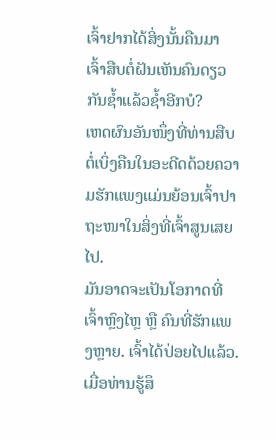ເຈົ້າຢາກໄດ້ສິ່ງນັ້ນຄືນມາ
ເຈົ້າສືບຕໍ່ຝັນເຫັນຄົນດຽວກັນຊ້ຳແລ້ວຊ້ຳອີກບໍ?
ເຫດຜົນອັນໜຶ່ງທີ່ທ່ານສືບຕໍ່ເບິ່ງຄືນໃນອະດີດດ້ວຍຄວາມຮັກແພງແມ່ນຍ້ອນເຈົ້າປາຖະໜາໃນສິ່ງທີ່ເຈົ້າສູນເສຍໄປ.
ມັນອາດຈະເປັນໂອກາດທີ່ເຈົ້າຫຼົງໄຫຼ ຫຼື ຄົນທີ່ຮັກແພງຫຼາຍ. ເຈົ້າໄດ້ປ່ອຍໄປແລ້ວ.
ເມື່ອທ່ານຮູ້ສຶ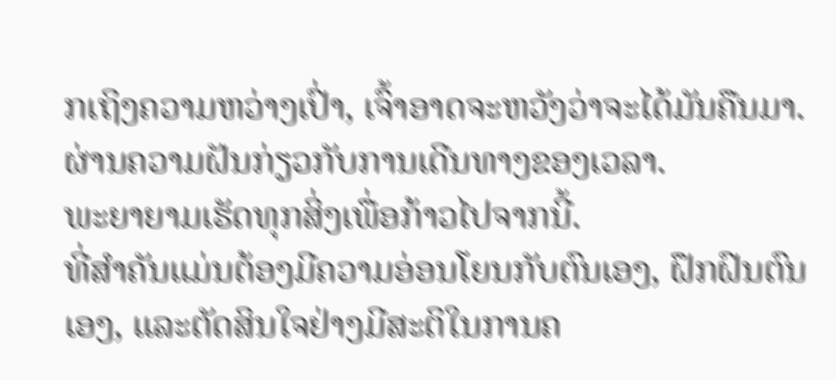ກເຖິງຄວາມຫວ່າງເປົ່າ, ເຈົ້າອາດຈະຫວັງວ່າຈະໄດ້ມັນຄືນມາ.ຜ່ານຄວາມຝັນກ່ຽວກັບການເດີນທາງຂອງເວລາ.
ພະຍາຍາມເຮັດທຸກສິ່ງເພື່ອກ້າວໄປຈາກນີ້.
ທີ່ສຳຄັນແມ່ນຕ້ອງມີຄວາມອ່ອນໂຍນກັບຕົນເອງ, ຝຶກຝົນຕົນເອງ, ແລະຕັດສິນໃຈຢ່າງມີສະຕິໃນການຄ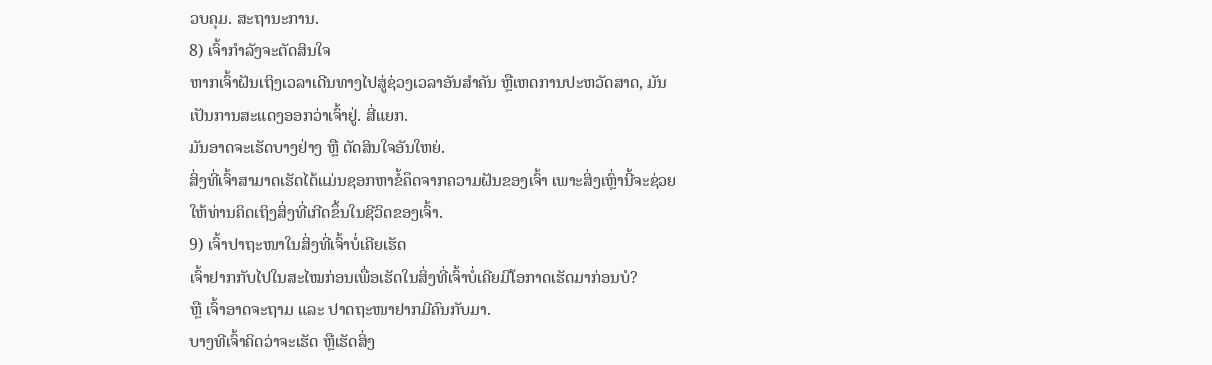ວບຄຸມ. ສະຖານະການ.
8) ເຈົ້າກຳລັງຈະຕັດສິນໃຈ
ຫາກເຈົ້າຝັນເຖິງເວລາເດີນທາງໄປສູ່ຊ່ວງເວລາອັນສຳຄັນ ຫຼືເຫດການປະຫວັດສາດ, ມັນເປັນການສະແດງອອກວ່າເຈົ້າຢູ່. ສີ່ແຍກ.
ມັນອາດຈະເຮັດບາງຢ່າງ ຫຼື ຕັດສິນໃຈອັນໃຫຍ່.
ສິ່ງທີ່ເຈົ້າສາມາດເຮັດໄດ້ແມ່ນຊອກຫາຂໍ້ຄຶດຈາກຄວາມຝັນຂອງເຈົ້າ ເພາະສິ່ງເຫຼົ່ານີ້ຈະຊ່ວຍໃຫ້ທ່ານຄິດເຖິງສິ່ງທີ່ເກີດຂຶ້ນໃນຊີວິດຂອງເຈົ້າ.
9) ເຈົ້າປາຖະໜາໃນສິ່ງທີ່ເຈົ້າບໍ່ເຄີຍເຮັດ
ເຈົ້າຢາກກັບໄປໃນສະໄໝກ່ອນເພື່ອເຮັດໃນສິ່ງທີ່ເຈົ້າບໍ່ເຄີຍມີໂອກາດເຮັດມາກ່ອນບໍ?
ຫຼື ເຈົ້າອາດຈະຖາມ ແລະ ປາດຖະໜາຢາກມີຄົນກັບມາ.
ບາງທີເຈົ້າຄິດວ່າຈະເຮັດ ຫຼືເຮັດສິ່ງ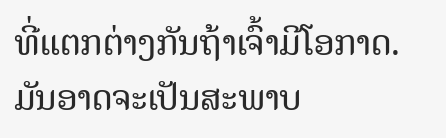ທີ່ແຕກຕ່າງກັນຖ້າເຈົ້າມີໂອກາດ.
ມັນອາດຈະເປັນສະພາບ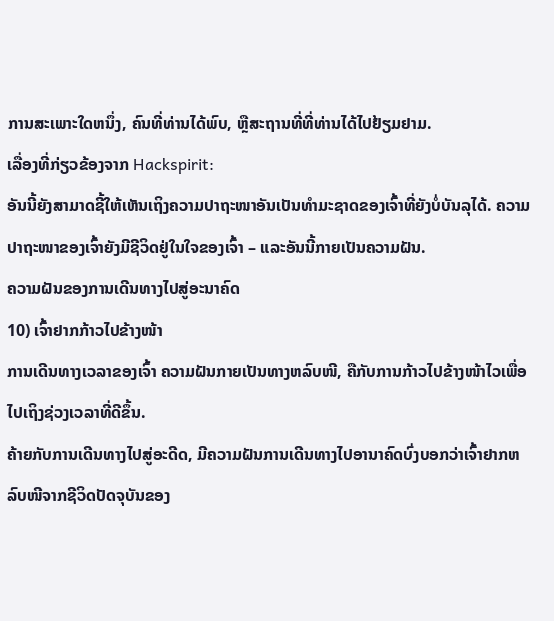ການສະເພາະໃດຫນຶ່ງ, ຄົນທີ່ທ່ານໄດ້ພົບ, ຫຼືສະຖານທີ່ທີ່ທ່ານໄດ້ໄປຢ້ຽມຢາມ.
ເລື່ອງທີ່ກ່ຽວຂ້ອງຈາກ Hackspirit:
ອັນນີ້ຍັງສາມາດຊີ້ໃຫ້ເຫັນເຖິງຄວາມປາຖະໜາອັນເປັນທຳມະຊາດຂອງເຈົ້າທີ່ຍັງບໍ່ບັນລຸໄດ້. ຄວາມປາຖະໜາຂອງເຈົ້າຍັງມີຊີວິດຢູ່ໃນໃຈຂອງເຈົ້າ – ແລະອັນນີ້ກາຍເປັນຄວາມຝັນ.
ຄວາມຝັນຂອງການເດີນທາງໄປສູ່ອະນາຄົດ
10) ເຈົ້າຢາກກ້າວໄປຂ້າງໜ້າ
ການເດີນທາງເວລາຂອງເຈົ້າ ຄວາມຝັນກາຍເປັນທາງຫລົບໜີ, ຄືກັບການກ້າວໄປຂ້າງໜ້າໄວເພື່ອໄປເຖິງຊ່ວງເວລາທີ່ດີຂຶ້ນ.
ຄ້າຍກັບການເດີນທາງໄປສູ່ອະດີດ, ມີຄວາມຝັນການເດີນທາງໄປອານາຄົດບົ່ງບອກວ່າເຈົ້າຢາກຫລົບໜີຈາກຊີວິດປັດຈຸບັນຂອງ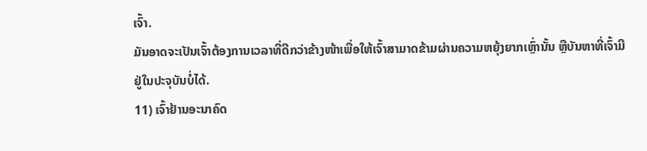ເຈົ້າ.
ມັນອາດຈະເປັນເຈົ້າຕ້ອງການເວລາທີ່ດີກວ່າຂ້າງໜ້າເພື່ອໃຫ້ເຈົ້າສາມາດຂ້າມຜ່ານຄວາມຫຍຸ້ງຍາກເຫຼົ່ານັ້ນ ຫຼືບັນຫາທີ່ເຈົ້າມີຢູ່ໃນປະຈຸບັນບໍ່ໄດ້.
11) ເຈົ້າຢ້ານອະນາຄົດ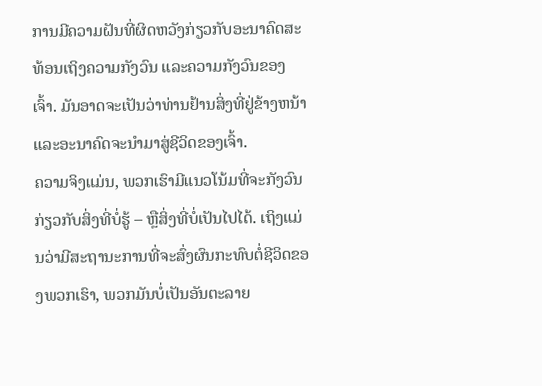ການມີຄວາມຝັນທີ່ຜິດຫວັງກ່ຽວກັບອະນາຄົດສະທ້ອນເຖິງຄວາມກັງວົນ ແລະຄວາມກັງວົນຂອງເຈົ້າ. ມັນອາດຈະເປັນວ່າທ່ານຢ້ານສິ່ງທີ່ຢູ່ຂ້າງຫນ້າແລະອະນາຄົດຈະນໍາມາສູ່ຊີວິດຂອງເຈົ້າ.
ຄວາມຈິງແມ່ນ, ພວກເຮົາມີແນວໂນ້ມທີ່ຈະກັງວົນກ່ຽວກັບສິ່ງທີ່ບໍ່ຮູ້ – ຫຼືສິ່ງທີ່ບໍ່ເປັນໄປໄດ້. ເຖິງແມ່ນວ່າມີສະຖານະການທີ່ຈະສົ່ງຜົນກະທົບຕໍ່ຊີວິດຂອງພວກເຮົາ, ພວກມັນບໍ່ເປັນອັນຕະລາຍ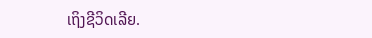ເຖິງຊີວິດເລີຍ.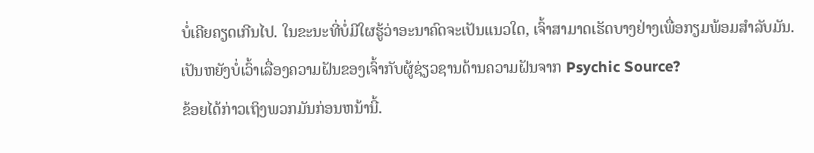ບໍ່ເຄີຍຄຽດເກີນໄປ. ໃນຂະນະທີ່ບໍ່ມີໃຜຮູ້ວ່າອະນາຄົດຈະເປັນແນວໃດ, ເຈົ້າສາມາດເຮັດບາງຢ່າງເພື່ອກຽມພ້ອມສໍາລັບມັນ.
ເປັນຫຍັງບໍ່ເວົ້າເລື່ອງຄວາມຝັນຂອງເຈົ້າກັບຜູ້ຊ່ຽວຊານດ້ານຄວາມຝັນຈາກ Psychic Source?
ຂ້ອຍໄດ້ກ່າວເຖິງພວກມັນກ່ອນຫນ້ານີ້.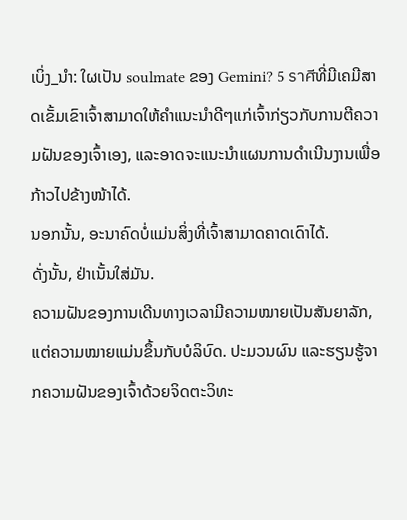ເບິ່ງ_ນຳ: ໃຜເປັນ soulmate ຂອງ Gemini? 5 ราศีທີ່ມີເຄມີສາດເຂັ້ມເຂົາເຈົ້າສາມາດໃຫ້ຄຳແນະນຳດີໆແກ່ເຈົ້າກ່ຽວກັບການຕີຄວາມຝັນຂອງເຈົ້າເອງ, ແລະອາດຈະແນະນຳແຜນການດຳເນີນງານເພື່ອກ້າວໄປຂ້າງໜ້າໄດ້.
ນອກນັ້ນ, ອະນາຄົດບໍ່ແມ່ນສິ່ງທີ່ເຈົ້າສາມາດຄາດເດົາໄດ້.
ດັ່ງນັ້ນ, ຢ່າເນັ້ນໃສ່ມັນ.
ຄວາມຝັນຂອງການເດີນທາງເວລາມີຄວາມໝາຍເປັນສັນຍາລັກ, ແຕ່ຄວາມໝາຍແມ່ນຂຶ້ນກັບບໍລິບົດ. ປະມວນຜົນ ແລະຮຽນຮູ້ຈາກຄວາມຝັນຂອງເຈົ້າດ້ວຍຈິດຕະວິທະ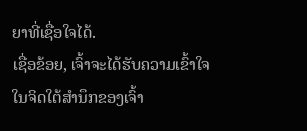ຍາທີ່ເຊື່ອໃຈໄດ້.
ເຊື່ອຂ້ອຍ, ເຈົ້າຈະໄດ້ຮັບຄວາມເຂົ້າໃຈໃນຈິດໃຕ້ສຳນຶກຂອງເຈົ້າ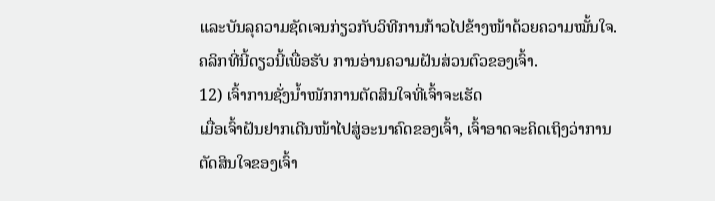ແລະບັນລຸຄວາມຊັດເຈນກ່ຽວກັບວິທີການກ້າວໄປຂ້າງໜ້າດ້ວຍຄວາມໝັ້ນໃຈ.
ຄລິກທີ່ນີ້ດຽວນີ້ເພື່ອຮັບ ການອ່ານຄວາມຝັນສ່ວນຕົວຂອງເຈົ້າ.
12) ເຈົ້າການຊັ່ງນໍ້າໜັກການຕັດສິນໃຈທີ່ເຈົ້າຈະເຮັດ
ເມື່ອເຈົ້າຝັນຢາກເດີນໜ້າໄປສູ່ອະນາຄົດຂອງເຈົ້າ, ເຈົ້າອາດຈະຄິດເຖິງວ່າການຕັດສິນໃຈຂອງເຈົ້າ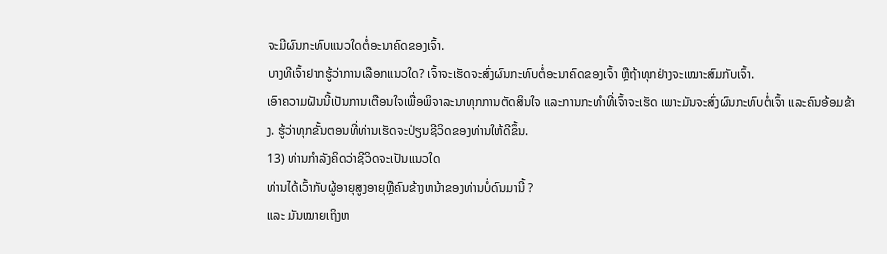ຈະມີຜົນກະທົບແນວໃດຕໍ່ອະນາຄົດຂອງເຈົ້າ.
ບາງທີເຈົ້າຢາກຮູ້ວ່າການເລືອກແນວໃດ? ເຈົ້າຈະເຮັດຈະສົ່ງຜົນກະທົບຕໍ່ອະນາຄົດຂອງເຈົ້າ ຫຼືຖ້າທຸກຢ່າງຈະເໝາະສົມກັບເຈົ້າ.
ເອົາຄວາມຝັນນີ້ເປັນການເຕືອນໃຈເພື່ອພິຈາລະນາທຸກການຕັດສິນໃຈ ແລະການກະທໍາທີ່ເຈົ້າຈະເຮັດ ເພາະມັນຈະສົ່ງຜົນກະທົບຕໍ່ເຈົ້າ ແລະຄົນອ້ອມຂ້າງ. ຮູ້ວ່າທຸກຂັ້ນຕອນທີ່ທ່ານເຮັດຈະປ່ຽນຊີວິດຂອງທ່ານໃຫ້ດີຂຶ້ນ.
13) ທ່ານກໍາລັງຄິດວ່າຊີວິດຈະເປັນແນວໃດ
ທ່ານໄດ້ເວົ້າກັບຜູ້ອາຍຸສູງອາຍຸຫຼືຄົນຂ້າງຫນ້າຂອງທ່ານບໍ່ດົນມານີ້ ?
ແລະ ມັນໝາຍເຖິງຫ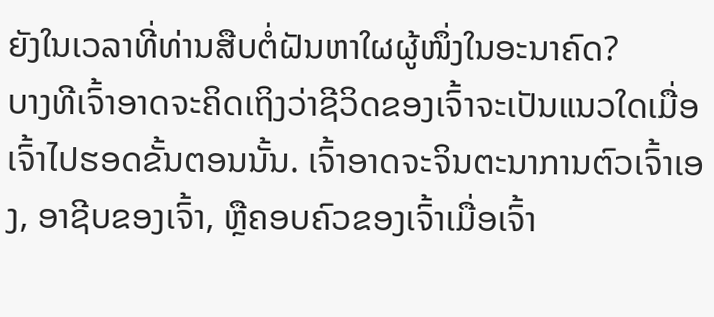ຍັງໃນເວລາທີ່ທ່ານສືບຕໍ່ຝັນຫາໃຜຜູ້ໜຶ່ງໃນອະນາຄົດ?
ບາງທີເຈົ້າອາດຈະຄິດເຖິງວ່າຊີວິດຂອງເຈົ້າຈະເປັນແນວໃດເມື່ອເຈົ້າໄປຮອດຂັ້ນຕອນນັ້ນ. ເຈົ້າອາດຈະຈິນຕະນາການຕົວເຈົ້າເອງ, ອາຊີບຂອງເຈົ້າ, ຫຼືຄອບຄົວຂອງເຈົ້າເມື່ອເຈົ້າ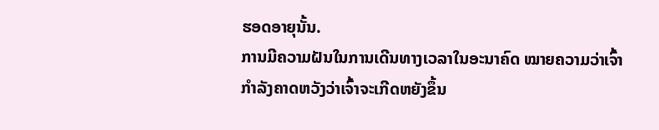ຮອດອາຍຸນັ້ນ.
ການມີຄວາມຝັນໃນການເດີນທາງເວລາໃນອະນາຄົດ ໝາຍຄວາມວ່າເຈົ້າກຳລັງຄາດຫວັງວ່າເຈົ້າຈະເກີດຫຍັງຂຶ້ນ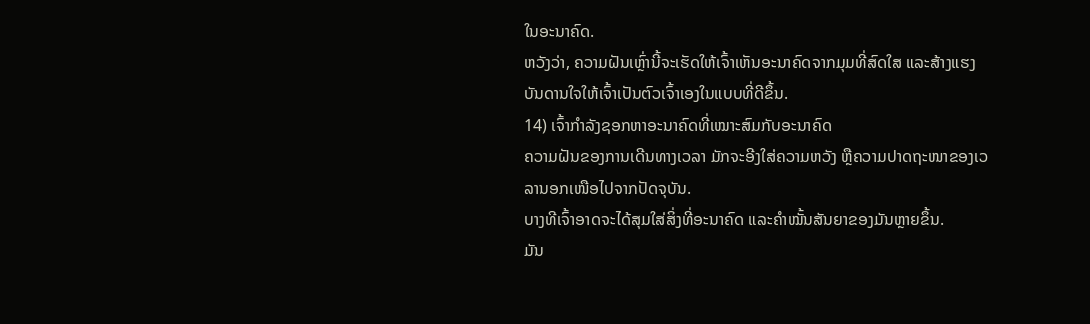ໃນອະນາຄົດ.
ຫວັງວ່າ, ຄວາມຝັນເຫຼົ່ານີ້ຈະເຮັດໃຫ້ເຈົ້າເຫັນອະນາຄົດຈາກມຸມທີ່ສົດໃສ ແລະສ້າງແຮງບັນດານໃຈໃຫ້ເຈົ້າເປັນຕົວເຈົ້າເອງໃນແບບທີ່ດີຂຶ້ນ.
14) ເຈົ້າກຳລັງຊອກຫາອະນາຄົດທີ່ເໝາະສົມກັບອະນາຄົດ
ຄວາມຝັນຂອງການເດີນທາງເວລາ ມັກຈະອີງໃສ່ຄວາມຫວັງ ຫຼືຄວາມປາດຖະໜາຂອງເວລານອກເໜືອໄປຈາກປັດຈຸບັນ.
ບາງທີເຈົ້າອາດຈະໄດ້ສຸມໃສ່ສິ່ງທີ່ອະນາຄົດ ແລະຄຳໝັ້ນສັນຍາຂອງມັນຫຼາຍຂຶ້ນ.
ມັນ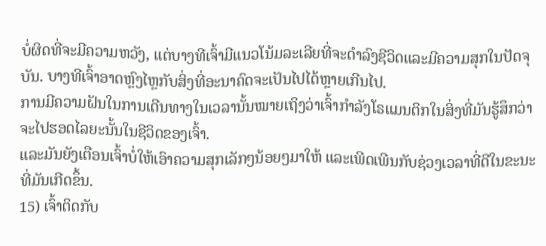ບໍ່ຜິດທີ່ຈະມີຄວາມຫວັງ, ແຕ່ບາງທີເຈົ້າມີແນວໂນ້ມລະເລີຍທີ່ຈະດໍາລົງຊີວິດແລະມີຄວາມສຸກໃນປັດຈຸບັນ. ບາງທີເຈົ້າອາດຫຼົງໄຫຼກັບສິ່ງທີ່ອະນາຄົດຈະເປັນໄປໄດ້ຫຼາຍເກີນໄປ.
ການມີຄວາມຝັນໃນການເດີນທາງໃນເວລານັ້ນໝາຍເຖິງວ່າເຈົ້າກຳລັງໂຣແມນຕິກໃນສິ່ງທີ່ມັນຮູ້ສຶກວ່າຈະໄປຮອດໄລຍະນັ້ນໃນຊີວິດຂອງເຈົ້າ.
ແລະມັນຍັງເຕືອນເຈົ້າບໍ່ໃຫ້ເອົາຄວາມສຸກເລັກໆນ້ອຍໆມາໃຫ້ ແລະເພີດເພີນກັບຊ່ວງເວລາທີ່ດີໃນຂະນະທີ່ມັນເກີດຂຶ້ນ.
15) ເຈົ້າຕິດກັບ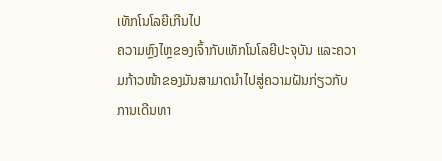ເທັກໂນໂລຍີເກີນໄປ
ຄວາມຫຼົງໄຫຼຂອງເຈົ້າກັບເທັກໂນໂລຍີປະຈຸບັນ ແລະຄວາມກ້າວໜ້າຂອງມັນສາມາດນຳໄປສູ່ຄວາມຝັນກ່ຽວກັບການເດີນທາ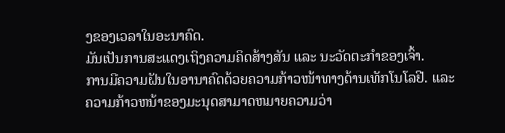ງຂອງເວລາໃນອະນາຄົດ.
ມັນເປັນການສະແດງເຖິງຄວາມຄິດສ້າງສັນ ແລະ ນະວັດຕະກໍາຂອງເຈົ້າ.
ການມີຄວາມຝັນໃນອານາຄົດດ້ວຍຄວາມກ້າວໜ້າທາງດ້ານເທັກໂນໂລຢີ. ແລະຄວາມກ້າວຫນ້າຂອງມະນຸດສາມາດຫມາຍຄວາມວ່າ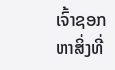ເຈົ້າຊອກຫາສິ່ງທີ່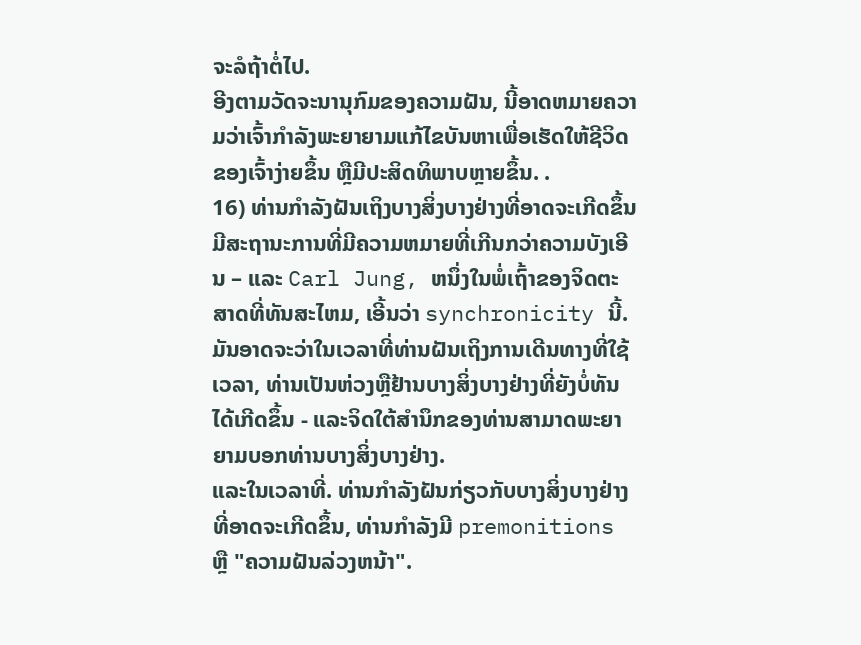ຈະລໍຖ້າຕໍ່ໄປ.
ອີງຕາມວັດຈະນານຸກົມຂອງຄວາມຝັນ, ນີ້ອາດຫມາຍຄວາມວ່າເຈົ້າກໍາລັງພະຍາຍາມແກ້ໄຂບັນຫາເພື່ອເຮັດໃຫ້ຊີວິດຂອງເຈົ້າງ່າຍຂຶ້ນ ຫຼືມີປະສິດທິພາບຫຼາຍຂຶ້ນ. .
16) ທ່ານກໍາລັງຝັນເຖິງບາງສິ່ງບາງຢ່າງທີ່ອາດຈະເກີດຂຶ້ນ
ມີສະຖານະການທີ່ມີຄວາມຫມາຍທີ່ເກີນກວ່າຄວາມບັງເອີນ – ແລະ Carl Jung, ຫນຶ່ງໃນພໍ່ເຖົ້າຂອງຈິດຕະສາດທີ່ທັນສະໄຫມ, ເອີ້ນວ່າ synchronicity ນີ້.
ມັນອາດຈະວ່າໃນເວລາທີ່ທ່ານຝັນເຖິງການເດີນທາງທີ່ໃຊ້ເວລາ, ທ່ານເປັນຫ່ວງຫຼືຢ້ານບາງສິ່ງບາງຢ່າງທີ່ຍັງບໍ່ທັນໄດ້ເກີດຂຶ້ນ - ແລະຈິດໃຕ້ສໍານຶກຂອງທ່ານສາມາດພະຍາຍາມບອກທ່ານບາງສິ່ງບາງຢ່າງ.
ແລະໃນເວລາທີ່. ທ່ານກໍາລັງຝັນກ່ຽວກັບບາງສິ່ງບາງຢ່າງທີ່ອາດຈະເກີດຂຶ້ນ, ທ່ານກໍາລັງມີ premonitions ຫຼື "ຄວາມຝັນລ່ວງຫນ້າ".